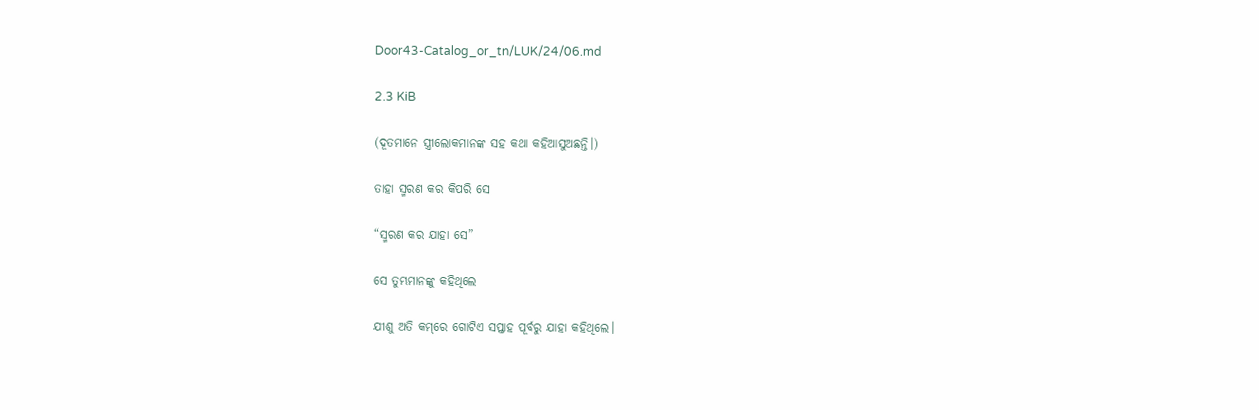Door43-Catalog_or_tn/LUK/24/06.md

2.3 KiB

(ଦୂତମାନେ ସ୍ତ୍ରୀଲୋକମାନଙ୍କ ସହ କଥା କହିଆସୁଅଛନ୍ତି।)

ତାହା ସ୍ମରଣ କର କିପରି ସେ

“ସ୍ମରଣ କର ଯାହା ସେ”

ସେ ତୁମ୍ଭମାନଙ୍କୁ କହିଥିଲେ

ଯୀଶୁ ଅତି କମ୍‌ରେ ଗୋଟିଏ ସପ୍ତାହ ପୂର୍ବରୁ ଯାହା କହିଥିଲେ।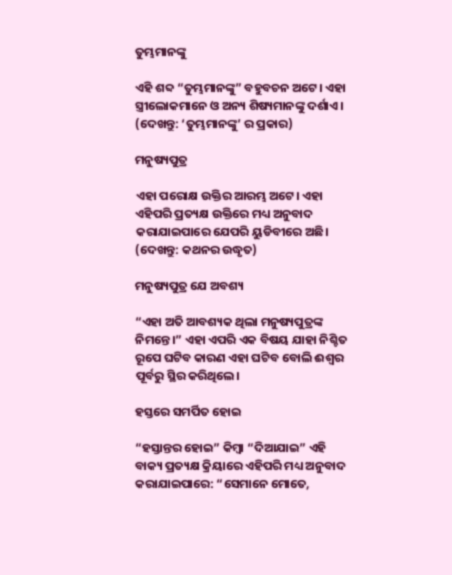ତୁମ୍ଭମାନଙ୍କୁ

ଏହି ଶବ୍ଦ “ତୁମ୍ଭମାନଙ୍କୁ” ବହୁବଚନ ଅଟେ। ଏହା ସ୍ତ୍ରୀଲୋକମାନେ ଓ ଅନ୍ୟ ଶିଷ୍ୟମାନଙ୍କୁ ଦର୍ଶାଏ। (ଦେଖନ୍ତୁ: ‘ତୁମ୍ଭମାନଙ୍କୁ’ ର ପ୍ରକାର)

ମନୁଷ୍ୟପୁତ୍ର

ଏହା ପରୋକ୍ଷ ଉକ୍ତିର ଆରମ୍ଭ ଅଟେ। ଏହା ଏହିପରି ପ୍ରତ୍ୟକ୍ଷ ଉକ୍ତିରେ ମଧ୍ୟ ଅନୁବାଦ କରାଯାଇପାରେ ଯେପରି ୟୁଡିବୀରେ ଅଛି। (ଦେଖନ୍ତୁ: କଥନର ଉଦ୍ଧୃତ)

ମନୁଷ୍ୟପୁତ୍ର ଯେ ଅବଶ୍ୟ

“ଏହା ଅତି ଆବଶ୍ୟକ ଥିଲା ମନୁଷ୍ୟପୁତ୍ରଙ୍କ ନିମନ୍ତେ।” ଏହା ଏପରି ଏକ ବିଷୟ ଯାହା ନିଶ୍ଚିତ ରୂପେ ଘଟିବ କାରଣ ଏହା ଘଟିବ ବୋଲି ଈଶ୍ୱର ପୂର୍ବରୁ ସ୍ଥିର କରିଥିଲେ।

ହସ୍ତରେ ସମର୍ପିତ ହୋଇ

“ହସ୍ତାନ୍ତର ହୋଇ” କିମ୍ବା “ଦିଆଯାଇ” ଏହି ବାକ୍ୟ ପ୍ରତ୍ୟକ୍ଷ କ୍ରିୟାରେ ଏହିପରି ମଧ୍ୟ ଅନୁବାଦ କରାଯାଇପାରେ: “ସେମାନେ ମୋତେ,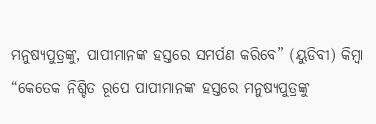ମନୁଷ୍ୟପୁତ୍ରଙ୍କୁ, ପାପୀମାନଙ୍କ ହସ୍ତରେ ସମର୍ପଣ କରିବେ” (ୟୁଡିବୀ) କିମ୍ବା “କେତେକ ନିଶ୍ଚିତ ରୂପେ ପାପୀମାନଙ୍କ ହସ୍ତରେ ମନୁଷ୍ୟପୁତ୍ରଙ୍କୁ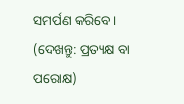ସମର୍ପଣ କରିବେ। (ଦେଖନ୍ତୁ: ପ୍ରତ୍ୟକ୍ଷ ବା ପରୋକ୍ଷ)